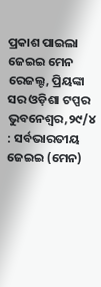ପ୍ରକାଶ ପାଇଲା ଜେଇଇ ମେନ ରେଜଲ୍ଟ, ପ୍ରିୟଙ୍କା ସର ଓଡ଼ିଶା ଟପ୍ପର
ଭୁବନେଶ୍ବର,୨୯/୪ : ସର୍ବଭାରତୀୟ ଜେଇଇ (ମେନ)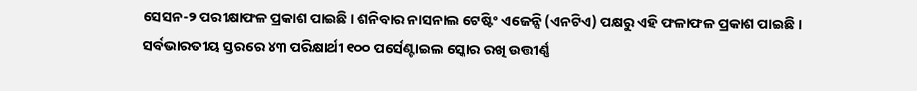ସେସନ-୨ ପରୀକ୍ଷାଫଳ ପ୍ରକାଶ ପାଇଛି । ଶନିବାର ନାସନାଲ ଟେଷ୍ଟିଂ ଏଜେନ୍ସି (ଏନଟିଏ) ପକ୍ଷରୁ ଏହି ଫଳାଫଳ ପ୍ରକାଶ ପାଇଛି ।
ସର୍ବଭାରତୀୟ ସ୍ତରରେ ୪୩ ପରିକ୍ଷାର୍ଥୀ ୧୦୦ ପର୍ସେଣ୍ଟାଇଲ ସ୍କୋର ରଖି ଉତ୍ତୀର୍ଣ୍ଣ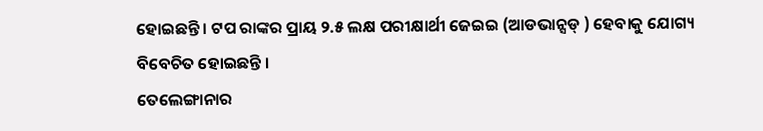ହୋଇଛନ୍ତି । ଟପ ରାଙ୍କର ପ୍ରାୟ ୨.୫ ଲକ୍ଷ ପରୀକ୍ଷାର୍ଥୀ ଜେଇଇ (ଆଡଭାନ୍ସଡ୍ ) ହେବାକୁ ଯୋଗ୍ୟ ବିବେଚିତ ହୋଇଛନ୍ତି ।
ତେଲେଙ୍ଗାନାର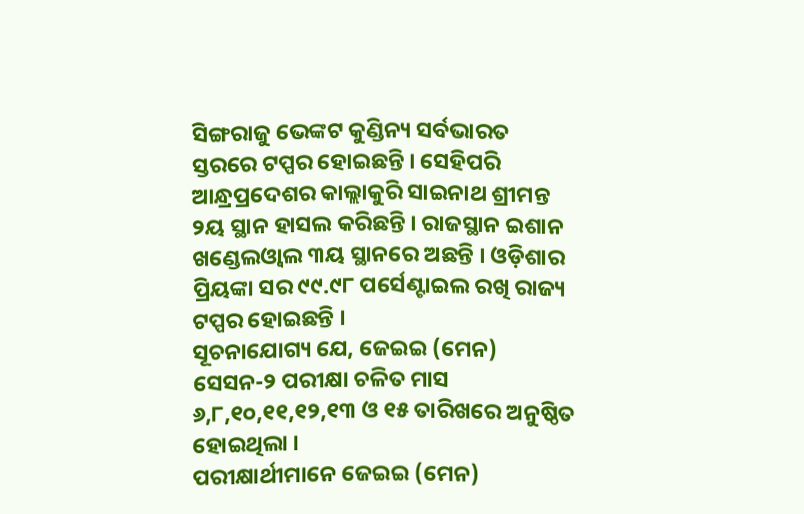ସିଙ୍ଗରାଜୁ ଭେଙ୍କଟ କୁଣ୍ଡିନ୍ୟ ସର୍ବଭାରତ ସ୍ତରରେ ଟପ୍ପର ହୋଇଛନ୍ତି । ସେହିପରି ଆନ୍ଧ୍ରପ୍ରଦେଶର କାଲ୍ଲାକୁରି ସାଇନାଥ ଶ୍ରୀମନ୍ତ ୨ୟ ସ୍ଥାନ ହାସଲ କରିଛନ୍ତି । ରାଜସ୍ଥାନ ଇଶାନ ଖଣ୍ଡେଲଓ୍ବାଲ ୩ୟ ସ୍ଥାନରେ ଅଛନ୍ତି । ଓଡ଼ିଶାର ପ୍ରିୟଙ୍କା ସର ୯୯.୯୮ ପର୍ସେଣ୍ଟାଇଲ ରଖି ରାଜ୍ୟ ଟପ୍ପର ହୋଇଛନ୍ତି ।
ସୂଚନାଯୋଗ୍ୟ ଯେ, ଜେଇଇ (ମେନ) ସେସନ-୨ ପରୀକ୍ଷା ଚଳିତ ମାସ ୬,୮,୧୦,୧୧,୧୨,୧୩ ଓ ୧୫ ତାରିଖରେ ଅନୁଷ୍ଠିତ ହୋଇଥିଲା ।
ପରୀକ୍ଷାର୍ଥୀମାନେ ଜେଇଇ (ମେନ)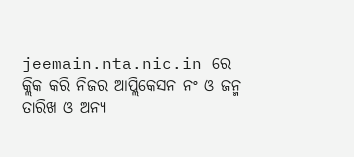jeemain.nta.nic.in ରେ କ୍ଲିକ କରି ନିଜର ଆପ୍ଲିକେସନ ନଂ ଓ ଜନ୍ମ ତାରିଖ ଓ ଅନ୍ୟ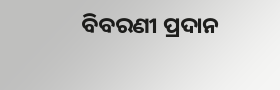ବିବରଣୀ ପ୍ରଦାନ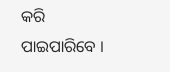କରି ପାଇପାରିବେ ।